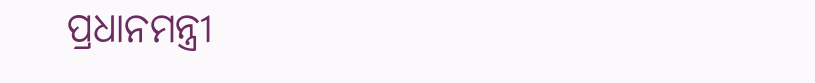ପ୍ରଧାନମନ୍ତ୍ରୀ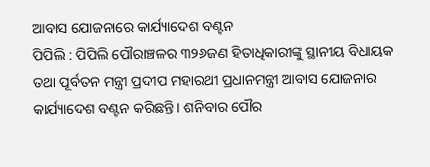ଆବାସ ଯୋଜନାରେ କାର୍ଯ୍ୟାଦେଶ ବଣ୍ଟନ
ପିପିଲି : ପିପିଲି ପୌରାଞ୍ଚଳର ୩୨୬ଜଣ ହିତାଧିକାରୀଙ୍କୁ ସ୍ଥାନୀୟ ବିଧାୟକ ତଥା ପୂର୍ବତନ ମନ୍ତ୍ରୀ ପ୍ରଦୀପ ମହାରଥୀ ପ୍ରଧାନମନ୍ତ୍ରୀ ଆବାସ ଯୋଜନାର କାର୍ଯ୍ୟାଦେଶ ବଣ୍ଟନ କରିଛନ୍ତି। ଶନିବାର ପୌର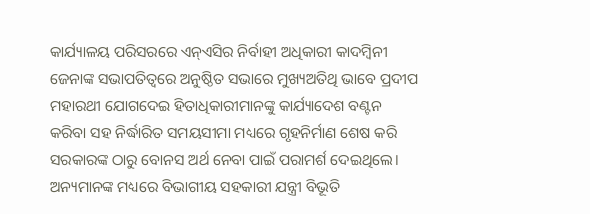କାର୍ଯ୍ୟାଳୟ ପରିସରରେ ଏନ୍ଏସିର ନିର୍ବାହୀ ଅଧିକାରୀ କାଦମ୍ବିନୀ ଜେନାଙ୍କ ସଭାପତିତ୍ୱରେ ଅନୁଷ୍ଠିତ ସଭାରେ ମୁଖ୍ୟଅତିଥି ଭାବେ ପ୍ରଦୀପ ମହାରଥୀ ଯୋଗଦେଇ ହିତାଧିକାରୀମାନଙ୍କୁ କାର୍ଯ୍ୟାଦେଶ ବଣ୍ଟନ କରିବା ସହ ନିର୍ଦ୍ଧାରିତ ସମୟସୀମା ମଧ୍ୟରେ ଗୃହନିର୍ମାଣ ଶେଷ କରି ସରକାରଙ୍କ ଠାରୁ ବୋନସ ଅର୍ଥ ନେବା ପାଇଁ ପରାମର୍ଶ ଦେଇଥିଲେ। ଅନ୍ୟମାନଙ୍କ ମଧ୍ୟରେ ବିଭାଗୀୟ ସହକାରୀ ଯନ୍ତ୍ରୀ ବିଭୂତି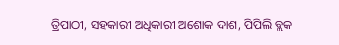ତ୍ରିପାଠୀ, ସହକାରୀ ଅଧିକାରୀ ଅଶୋକ ଦାଶ, ପିପିଲି ବ୍ଲକ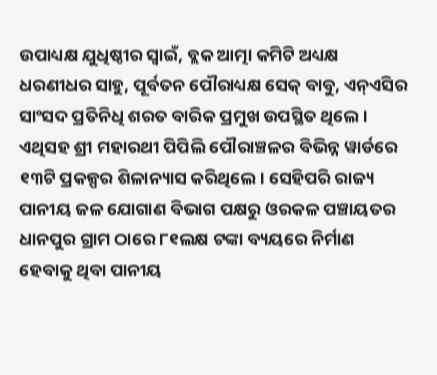ଉପାଧ୍ୟକ୍ଷ ଯୁଧିଷ୍ଠୀର ସ୍ୱାଇଁ, ବ୍ଲକ ଆତ୍ମା କମିଟି ଅଧ୍ୟକ୍ଷ ଧରଣୀଧର ସାହୁ, ପୂର୍ବତନ ପୌରାଧ୍ୟକ୍ଷ ସେକ୍ ବାବୁ, ଏନ୍ଏସିର ସାଂସଦ ପ୍ରତିନିଧି ଶରତ ବାରିକ ପ୍ରମୁଖ ଉପସ୍ଥିତ ଥିଲେ।
ଏଥିସହ ଶ୍ରୀ ମହାରଥୀ ପିପିଲି ପୌରାଞ୍ଚଳର ବିଭିନ୍ନ ୱାର୍ଡରେ ୧୩ଟି ପ୍ରକଳ୍ପର ଶିଳାନ୍ୟାସ କରିଥିଲେ। ସେହିପରି ରାଜ୍ୟ ପାନୀୟ ଜଳ ଯୋଗାଣ ବିଭାଗ ପକ୍ଷରୁ ଓରକଳ ପଞ୍ଚାୟତର ଧାନପୁର ଗ୍ରାମ ଠାରେ ୮୧ଲକ୍ଷ ଟଙ୍କା ବ୍ୟୟରେ ନିର୍ମାଣ ହେବାକୁ ଥିବା ପାନୀୟ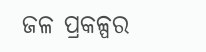ଜଳ ପ୍ରକଳ୍ପର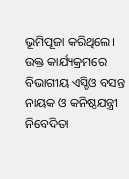ଭୂମିପୂଜା କରିଥିଲେ। ଉକ୍ତ କାର୍ଯ୍ୟକ୍ରମରେ ବିଭାଗୀୟ ଏସ୍ଡିଓ ବସନ୍ତ ନାୟକ ଓ କନିଷ୍ଠଯନ୍ତ୍ରୀ ନିବେଦିତା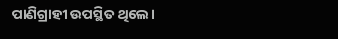ପାଣିଗ୍ରାହୀ ଉପସ୍ଥିତ ଥିଲେ।